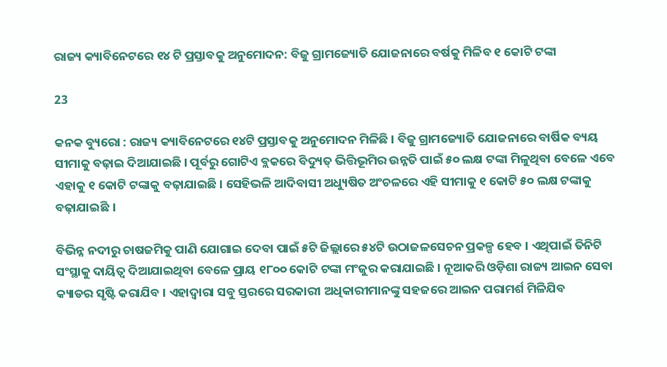ରାଜ୍ୟ କ୍ୟାବିନେଟରେ ୧୪ ଟି ପ୍ରସ୍ତାବକୁ ଅନୁମୋଦନ: ବିଜୁ ଗ୍ରାମଜ୍ୟୋତି ଯୋଜନାରେ ବର୍ଷକୁ ମିଳିବ ୧ କୋଟି ଟଙ୍କା

23

କନକ ବ୍ୟୁରୋ : ରାଜ୍ୟ କ୍ୟାବିନେଟରେ ୧୪ଟି ପ୍ରସ୍ତାବକୁ ଅନୁମୋଦନ ମିଳିଛି । ବିଜୁ ଗ୍ରାମଜ୍ୟୋତି ଯୋଜନାରେ ବାର୍ଷିକ ବ୍ୟୟ ସୀମାକୁ ବଢ଼ାଇ ଦିଆଯାଇଛି । ପୂର୍ବରୁ ଗୋଟିଏ ବ୍ଲକରେ ବିଦ୍ୟୁତ୍ ଭିତ୍ତିଭୂମିର ଉନ୍ନତି ପାଇଁ ୫୦ ଲକ୍ଷ ଟଙ୍କା ମିଳୁଥିବା ବେଳେ ଏବେ ଏହାକୁ ୧ କୋଟି ଟଙ୍କାକୁ ବଢ଼ାଯାଇଛି । ସେହିଭଳି ଆଦିବାସୀ ଅଧ୍ୟୁଷିତ ଅଂଚଳରେ ଏହି ସୀମାକୁ ୧ କୋଟି ୫୦ ଲକ୍ଷ ଟଙ୍କାକୁ ବଢ଼ାଯାଇଛି ।

ବିଭିନ୍ନ ନଦୀରୁ ଚାଷଜମିକୁ ପାଣି ଯୋଗାଇ ଦେବା ପାଇଁ ୫ଟି ଜିଲ୍ଲାରେ ୫୪ଟି ଉଠାଜଳସେଚନ ପ୍ରକଳ୍ପ ହେବ । ଏଥିପାଇଁ ତିନିଟି ସଂସ୍ଥାକୁ ଦାୟିତ୍ୱ ଦିଆଯାଇଥିବା ବେଳେ ପ୍ରାୟ ୧୮୦୦ କୋଟି ଟଙ୍କା ମଂଜୁର କରାଯାଇଛି । ନୂଆକରି ଓଡ଼ିଶା ରାଜ୍ୟ ଆଇନ ସେବା କ୍ୟାଡର ସୃଷ୍ଟି କରାଯିବ । ଏହାଦ୍ୱାରା ସବୁ ସ୍ତରରେ ସରକାରୀ ଅଧିକାରୀମାନଙ୍କୁ ସହଜରେ ଆଇନ ପରାମର୍ଶ ମିଳିଯିବ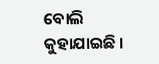ବୋଲି କୁହାଯାଇଛି ।